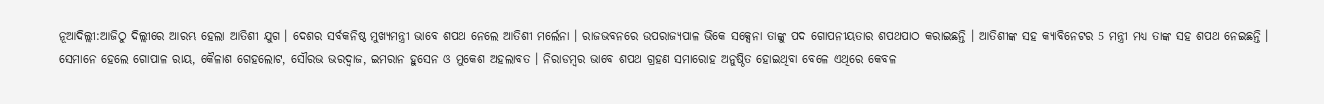ନୂଆଦିଲ୍ଲୀ:ଆଜିଠୁ ଦିଲ୍ଲୀରେ ଆରମ୍ଭ ହେଲା ଆତିଶୀ ଯୁଗ । ଦେଶର ସର୍ବକନିଷ୍ଠ ମୁଖ୍ୟମନ୍ତ୍ରୀ ଭାବେ ଶପଥ ନେଲେ ଆତିଶୀ ମର୍ଲେନା । ରାଜଭବନରେ ଉପରାଜ୍ୟପାଳ ଭିକେ ସକ୍ସେନା ତାଙ୍କୁ ପଦ ଗୋପନୀୟତାର ଶପଥପାଠ କରାଇଛନ୍ତି । ଆତିଶୀଙ୍କ ସହ କ୍ୟାବିନେଟର 5 ମନ୍ତ୍ରୀ ମଧ୍ୟ ତାଙ୍କ ସହ ଶପଥ ନେଇଛନ୍ତି । ସେମାନେ ହେଲେ ଗୋପାଳ ରାୟ, କୈଳାଶ ଗେହଲୋଟ, ସୌରଭ ଭରଦ୍ବାଜ, ଇମରାନ ହୁସେନ ଓ ମୁକେଶ ଅହଲାବତ । ନିରାଡମ୍ବର ଭାବେ ଶପଥ ଗ୍ରହଣ ସମାରୋହ ଅନୁଷ୍ଠିତ ହୋଇଥିବା ବେଳେ ଏଥିରେ କେବଳ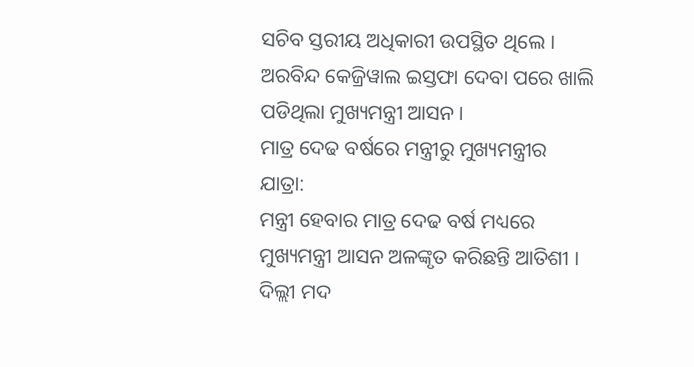ସଚିବ ସ୍ତରୀୟ ଅଧିକାରୀ ଉପସ୍ଥିତ ଥିଲେ । ଅରବିନ୍ଦ କେଜ୍ରିୱାଲ ଇସ୍ତଫା ଦେବା ପରେ ଖାଲି ପଡିଥିଲା ମୁଖ୍ୟମନ୍ତ୍ରୀ ଆସନ ।
ମାତ୍ର ଦେଢ ବର୍ଷରେ ମନ୍ତ୍ରୀରୁ ମୁଖ୍ୟମନ୍ତ୍ରୀର ଯାତ୍ରା:
ମନ୍ତ୍ରୀ ହେବାର ମାତ୍ର ଦେଢ ବର୍ଷ ମଧ୍ୟରେ ମୁଖ୍ୟମନ୍ତ୍ରୀ ଆସନ ଅଳଙ୍କୃତ କରିଛନ୍ତି ଆତିଶୀ । ଦିଲ୍ଲୀ ମଦ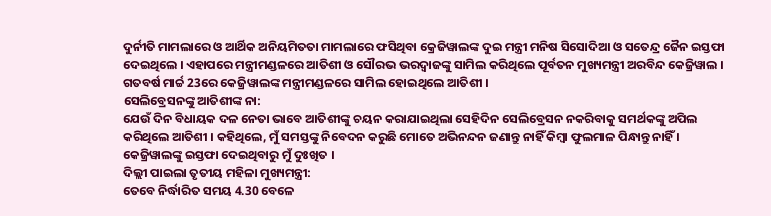ଦୁର୍ନୀତି ମାମଲାରେ ଓ ଆର୍ଥିକ ଅନିୟମିତତା ମାମଲାରେ ଫସିଥିବା କ୍ରେଜିୱାଲଙ୍କ ଦୁଇ ମନ୍ତ୍ରୀ ମନିଷ ସିସୋଦିଆ ଓ ସତେନ୍ଦ୍ର ଜୈନ ଇସ୍ତଫା ଦେଇଥିଲେ । ଏହାପରେ ମନ୍ତ୍ରୀମଣ୍ଡଳରେ ଆତିଶୀ ଓ ସୌରଭ ଭରଦ୍ବାଜଙ୍କୁ ସାମିଲ କରିଥିଲେ ପୂର୍ବତନ ମୁଖ୍ୟମନ୍ତ୍ରୀ ଅରବିନ୍ଦ କେଜ୍ରିୱାଲ । ଗତବର୍ଷ ମାର୍ଚ୍ଚ 23ରେ କେଜ୍ରିୱାଲଙ୍କ ମନ୍ତ୍ରୀମଣ୍ଡଳରେ ସାମିଲ ହୋଇଥିଲେ ଆତିଶୀ ।
ସେଲିବ୍ରେସନଙ୍କୁ ଆତିଶୀଙ୍କ ନା:
ଯେଉଁ ଦିନ ବିଧାୟକ ଦଳ ନେତା ଭାବେ ଆତିଶୀଙ୍କୁ ଚୟନ କରାଯାଇଥିଲା ସେହିଦିନ ସେଲିବ୍ରେସନ ନକରିବାକୁ ସମର୍ଥକଙ୍କୁ ଅପିଲ କରିଥିଲେ ଆତିଶୀ । କହିଥିଲେ, ମୁଁ ସମସ୍ତଙ୍କୁ ନିବେଦନ କରୁଛି ମୋତେ ଅଭିନନ୍ଦନ ଜଣାନ୍ତୁ ନାହିଁ କିମ୍ବା ଫୁଲମାଳ ପିନ୍ଧାନ୍ତୁ ନାହିଁ । କେଜ୍ରିୱାଲଙ୍କୁ ଇସ୍ତଫା ଦେଇଥିବାରୁ ମୁଁ ଦୁଃଖିତ ।
ଦିଲ୍ଲୀ ପାଇଲା ତୃତୀୟ ମହିଳା ମୁଖ୍ୟମନ୍ତ୍ରୀ:
ତେବେ ନିର୍ଦ୍ଧାରିତ ସମୟ 4.30 ବେଳେ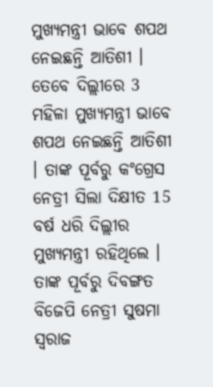ମୁଖ୍ୟମନ୍ତ୍ରୀ ଭାବେ ଶପଥ ନେଇଛନ୍ତି ଆତିଶୀ । ତେବେ ଦିଲ୍ଲୀରେ 3 ମହିଳା ମୁଖ୍ୟମନ୍ତ୍ରୀ ଭାବେ ଶପଥ ନେଇଛନ୍ତି ଆତିଶୀ । ତାଙ୍କ ପୂର୍ବରୁ କଂଗ୍ରେସ ନେତ୍ରୀ ସିଲା ଦିକ୍ଷୀତ 15 ବର୍ଷ ଧରି ଦିଲ୍ଲୀର ମୁଖ୍ୟମନ୍ତ୍ରୀ ରହିଥିଲେ । ତାଙ୍କ ପୂର୍ବରୁ ଦିବଙ୍ଗତ ବିଜେପି ନେତ୍ରୀ ସୁଷମା ସ୍ବରାଜ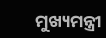ମୁଖ୍ୟମନ୍ତ୍ରୀ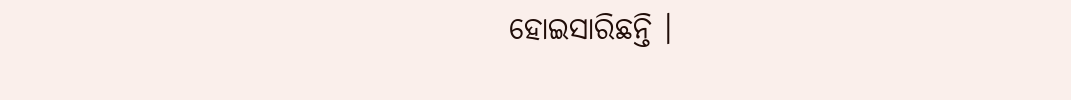ହୋଇସାରିଛନ୍ତି ।